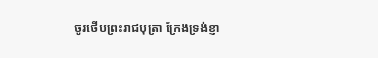ចូរថើបព្រះរាជបុត្រា ក្រែងទ្រង់ខ្ញា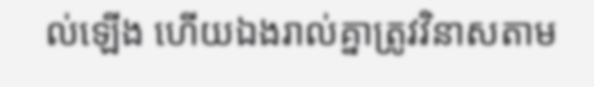ល់ឡើង ហើយឯងរាល់គ្នាត្រូវវិនាសតាម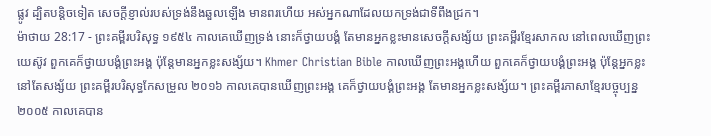ផ្លូវ ដ្បិតបន្តិចទៀត សេចក្ដីខ្ញាល់របស់ទ្រង់នឹងឆួលឡើង មានពរហើយ អស់អ្នកណាដែលយកទ្រង់ជាទីពឹងជ្រក។
ម៉ាថាយ 28:17 - ព្រះគម្ពីរបរិសុទ្ធ ១៩៥៤ កាលគេឃើញទ្រង់ នោះក៏ថ្វាយបង្គំ តែមានអ្នកខ្លះមានសេចក្ដីសង្ស័យ ព្រះគម្ពីរខ្មែរសាកល នៅពេលឃើញព្រះយេស៊ូវ ពួកគេក៏ថ្វាយបង្គំព្រះអង្គ ប៉ុន្តែមានអ្នកខ្លះសង្ស័យ។ Khmer Christian Bible កាលឃើញព្រះអង្គហើយ ពួកគេក៏ថ្វាយបង្គំព្រះអង្គ ប៉ុន្ដែអ្នកខ្លះនៅតែសង្ស័យ ព្រះគម្ពីរបរិសុទ្ធកែសម្រួល ២០១៦ កាលគេបានឃើញព្រះអង្គ គេក៏ថ្វាយបង្គំព្រះអង្គ តែមានអ្នកខ្លះសង្ស័យ។ ព្រះគម្ពីរភាសាខ្មែរបច្ចុប្បន្ន ២០០៥ កាលគេបាន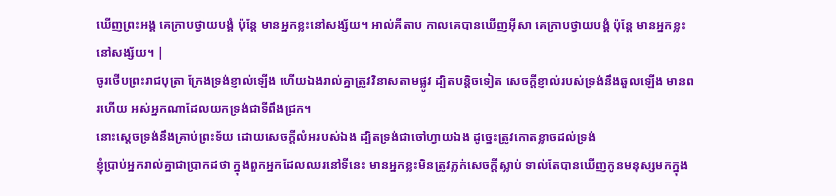ឃើញព្រះអង្គ គេក្រាបថ្វាយបង្គំ ប៉ុន្តែ មានអ្នកខ្លះនៅសង្ស័យ។ អាល់គីតាប កាលគេបានឃើញអ៊ីសា គេក្រាបថ្វាយបង្គំ ប៉ុន្ដែ មានអ្នកខ្លះនៅសង្ស័យ។ |
ចូរថើបព្រះរាជបុត្រា ក្រែងទ្រង់ខ្ញាល់ឡើង ហើយឯងរាល់គ្នាត្រូវវិនាសតាមផ្លូវ ដ្បិតបន្តិចទៀត សេចក្ដីខ្ញាល់របស់ទ្រង់នឹងឆួលឡើង មានពរហើយ អស់អ្នកណាដែលយកទ្រង់ជាទីពឹងជ្រក។
នោះស្តេចទ្រង់នឹងគ្រាប់ព្រះទ័យ ដោយសេចក្ដីលំអរបស់ឯង ដ្បិតទ្រង់ជាចៅហ្វាយឯង ដូច្នេះត្រូវកោតខ្លាចដល់ទ្រង់
ខ្ញុំប្រាប់អ្នករាល់គ្នាជាប្រាកដថា ក្នុងពួកអ្នកដែលឈរនៅទីនេះ មានអ្នកខ្លះមិនត្រូវភ្លក់សេចក្ដីស្លាប់ ទាល់តែបានឃើញកូនមនុស្សមកក្នុង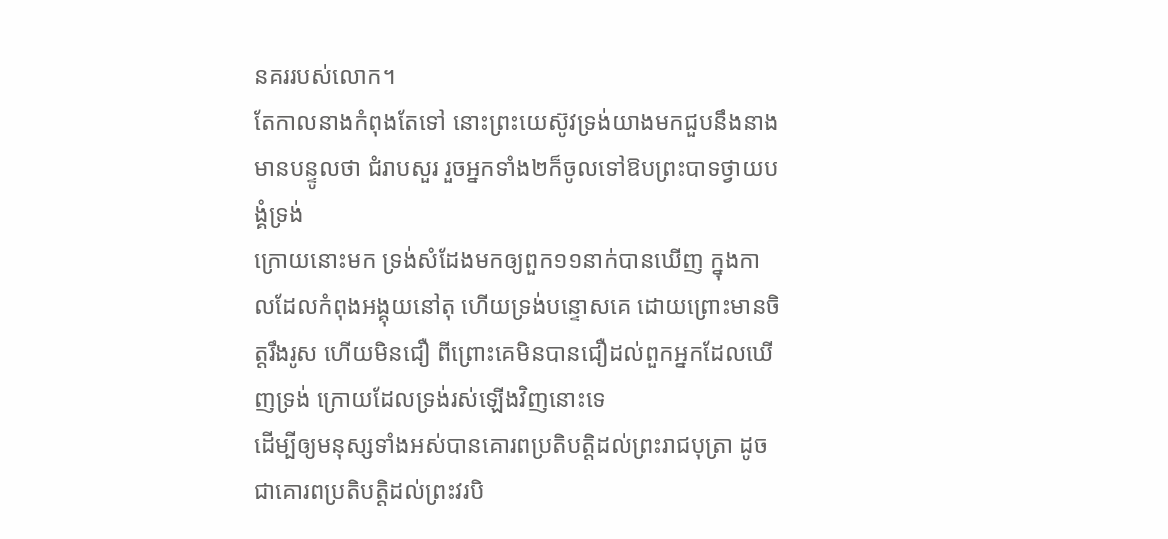នគររបស់លោក។
តែកាលនាងកំពុងតែទៅ នោះព្រះយេស៊ូវទ្រង់យាងមកជួបនឹងនាង មានបន្ទូលថា ជំរាបសួរ រួចអ្នកទាំង២ក៏ចូលទៅឱបព្រះបាទថ្វាយបង្គំទ្រង់
ក្រោយនោះមក ទ្រង់សំដែងមកឲ្យពួក១១នាក់បានឃើញ ក្នុងកាលដែលកំពុងអង្គុយនៅតុ ហើយទ្រង់បន្ទោសគេ ដោយព្រោះមានចិត្តរឹងរូស ហើយមិនជឿ ពីព្រោះគេមិនបានជឿដល់ពួកអ្នកដែលឃើញទ្រង់ ក្រោយដែលទ្រង់រស់ឡើងវិញនោះទេ
ដើម្បីឲ្យមនុស្សទាំងអស់បានគោរពប្រតិបត្តិដល់ព្រះរាជបុត្រា ដូចជាគោរពប្រតិបត្តិដល់ព្រះវរបិ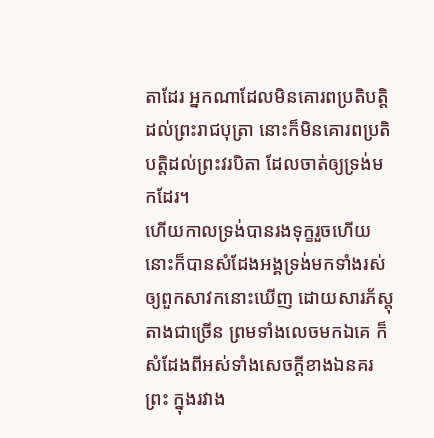តាដែរ អ្នកណាដែលមិនគោរពប្រតិបត្តិដល់ព្រះរាជបុត្រា នោះក៏មិនគោរពប្រតិបត្តិដល់ព្រះវរបិតា ដែលចាត់ឲ្យទ្រង់មកដែរ។
ហើយកាលទ្រង់បានរងទុក្ខរួចហើយ នោះក៏បានសំដែងអង្គទ្រង់មកទាំងរស់ ឲ្យពួកសាវកនោះឃើញ ដោយសារភ័ស្តុតាងជាច្រើន ព្រមទាំងលេចមកឯគេ ក៏សំដែងពីអស់ទាំងសេចក្ដីខាងឯនគរព្រះ ក្នុងរវាង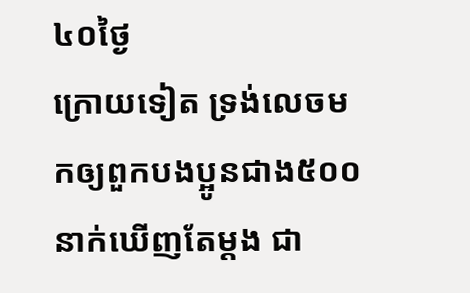៤០ថ្ងៃ
ក្រោយទៀត ទ្រង់លេចមកឲ្យពួកបងប្អូនជាង៥០០នាក់ឃើញតែម្តង ជា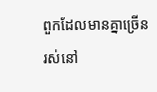ពួកដែលមានគ្នាច្រើនរស់នៅ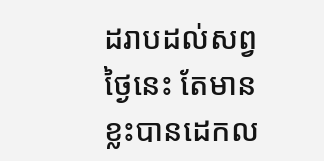ដរាបដល់សព្វថ្ងៃនេះ តែមានខ្លះបានដេកល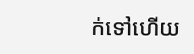ក់ទៅហើយ